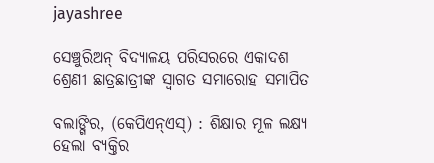jayashree

ସେଞ୍ଚୁରିଅନ୍‌ ବିଦ୍ୟାଳୟ ପରିସରରେ ଏକାଦଶ ଶ୍ରେଣୀ ଛାତ୍ରଛାତ୍ରୀଙ୍କ ସ୍ୱାଗତ ସମାରୋହ ସମାପିତ

ବଲାଙ୍ଗିର, (କେପିଏନ୍‌ଏସ୍‌) : ଶିକ୍ଷାର ମୂଳ ଲକ୍ଷ୍ୟ ହେଲା ବ୍ୟକ୍ତିର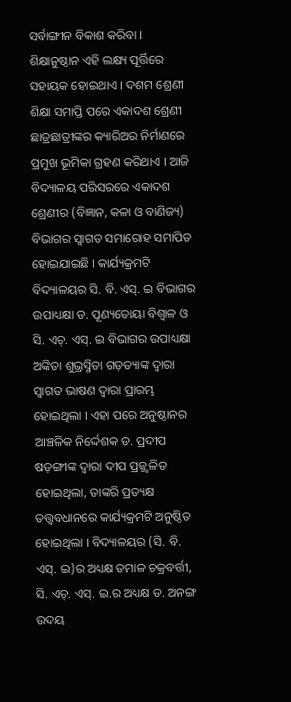ସର୍ବାଙ୍ଗୀନ ବିକାଶ କରିବା । ଶିକ୍ଷାନୁଷ୍ଠାନ ଏହି ଲକ୍ଷ୍ୟ ପୂର୍ତ୍ତିରେ ସହାୟକ ହୋଇଥାଏ । ଦଶମ ଶ୍ରେଣୀ ଶିକ୍ଷା ସମାପ୍ତି ପରେ ଏକାଦଶ ଶ୍ରେଣୀ ଛାତ୍ରଛାତ୍ରୀଙ୍କର କ୍ୟାରିଅର ନିର୍ମାଣରେ ପ୍ରମୁଖ ଭୂମିକା ଗ୍ରହଣ କରିଥାଏ । ଆଜି ବିଦ୍ୟାଳୟ ପରିସରରେ ଏକାଦଶ ଶ୍ରେଣୀର (ବିଜ୍ଞାନ, କଳା ଓ ବାଣିଜ୍ୟ) ବିଭାଗର ସ୍ୱାଗତ ସମାରୋହ ସମାପିତ ହୋଇଯାଇଛି । କାର୍ଯ୍ୟକ୍ରମଟି ବିଦ୍ୟାଳୟର ସି. ବି. ଏସ୍‌. ଇ ବିଭାଗର ଉପାଧ୍ୟକ୍ଷା ଡ. ପୂଣ୍ୟତୋୟା ବିଶ୍ୱାଳ ଓ ସି. ଏଚ୍‌. ଏସ୍‌. ଇ ବିଭାଗର ଉପାଧ୍ୟକ୍ଷା ଅଙ୍କିତା ଶୁଭ୍ରସ୍ମିତା ଗଡ଼ତ୍ୟାଙ୍କ ଦ୍ୱାରା ସ୍ୱାଗତ ଭାଷଣ ଦ୍ୱାରା ପ୍ରାରମ୍ଭ ହୋଇଥିଲା । ଏହା ପରେ ଅନୁଷ୍ଠାନର ଆଞ୍ଚଳିକ ନିର୍ଦ୍ଦେଶକ ଡ. ପ୍ରଦୀପ ଷଡ଼ଙ୍ଗୀଙ୍କ ଦ୍ୱାରା ଦୀପ ପ୍ରଜ୍ଜ୍ୱଳିତ ହୋଇଥିଲା, ତାଙ୍କରି ପ୍ରତ୍ୟକ୍ଷ ତତ୍ତ୍ୱବଧାନରେ କାର୍ଯ୍ୟକ୍ରମଟି ଅନୁଷ୍ଠିତ ହୋଇଥିଲା । ବିଦ୍ୟାଳୟର (ସି. ବି. ଏସ୍‌. ଇ)ର ଅଧ୍ୟକ୍ଷ ତମାଳ ଚକ୍ରବର୍ତ୍ତୀ, ସି. ଏଚ୍‌. ଏସ୍‌. ଇ.ର ଅଧ୍ୟକ୍ଷ ଡ. ଅନଙ୍ଗ ଉଦୟ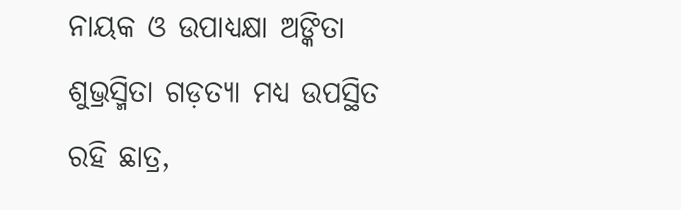ନାୟକ ଓ ଉପାଧ୍ୟକ୍ଷା ଅଙ୍କିତା ଶୁଭ୍ରସ୍ମିତା ଗଡ଼ତ୍ୟା ମଧ୍ୟ ଉପସ୍ଥିତ ରହି ଛାତ୍ର,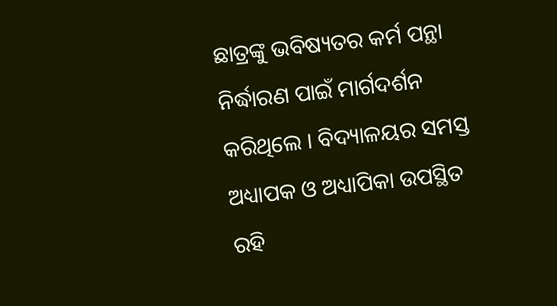ଛାତ୍ରଙ୍କୁ ଭବିଷ୍ୟତର କର୍ମ ପନ୍ଥା ନିର୍ଦ୍ଧାରଣ ପାଇଁ ମାର୍ଗଦର୍ଶନ କରିଥିଲେ । ବିଦ୍ୟାଳୟର ସମସ୍ତ ଅଧ୍ୟାପକ ଓ ଅଧ୍ୟାପିକା ଉପସ୍ଥିତ ରହି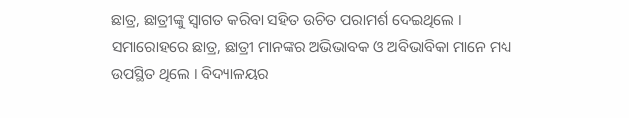ଛାତ୍ର, ଛାତ୍ରୀଙ୍କୁ ସ୍ୱାଗତ କରିବା ସହିତ ଉଚିତ ପରାମର୍ଶ ଦେଇଥିଲେ । ସମାରୋହରେ ଛାତ୍ର, ଛାତ୍ରୀ ମାନଙ୍କର ଅଭିଭାବକ ଓ ଅବିଭାବିକା ମାନେ ମଧ୍ୟ ଉପସ୍ଥିତ ଥିଲେ । ବିଦ୍ୟାଳୟର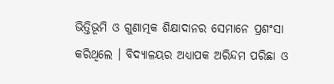ଭିତ୍ତିଭୂମି ଓ ଗୁଣାତ୍ମକ ଶିକ୍ଷାଦାନର ସେମାନେ ପ୍ରଶଂସା କରିଥିଲେ । ବିଦ୍ୟାଳୟର ଅଧ୍ୟାପକ ଅରିନ୍ଦମ ପରିଛା ଓ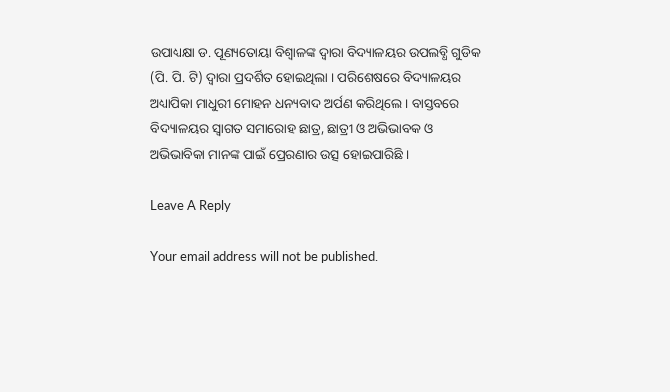ଉପାଧ୍ୟକ୍ଷା ଡ. ପୂଣ୍ୟତୋୟା ବିଶ୍ୱାଳଙ୍କ ଦ୍ୱାରା ବିଦ୍ୟାଳୟର ଉପଲବ୍ଧି ଗୁଡିକ (ପି. ପି. ଟି) ଦ୍ୱାରା ପ୍ରଦର୍ଶିତ ହୋଇଥିଲା । ପରିଶେଷରେ ବିଦ୍ୟାଳୟର ଅଧ୍ୟାପିକା ମାଧୁରୀ ମୋହନ ଧନ୍ୟବାଦ ଅର୍ପଣ କରିଥିଲେ । ବାସ୍ତବରେ ବିଦ୍ୟାଳୟର ସ୍ୱାଗତ ସମାରୋହ ଛାତ୍ର, ଛାତ୍ରୀ ଓ ଅଭିଭାବକ ଓ ଅଭିଭାବିକା ମାନଙ୍କ ପାଇଁ ପ୍ରେରଣାର ଉତ୍ସ ହୋଇପାରିଛି ।

Leave A Reply

Your email address will not be published.